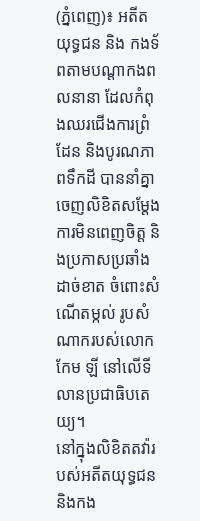(ភ្នំពេញ)៖ អតីតយុទ្ធជន និង កងទ័ពតាមបណ្តាកងពលនានា ដែលកំពុងឈរជើងការព្រំដែន និងបូរណភាពទឹកដី បាននាំគ្នាចេញលិខិតសម្តែងការមិនពេញចិត្ត និងប្រកាសប្រឆាំងដាច់ខាត ចំពោះសំណើតម្កល់ រូបសំណាករបស់លោក កែម ឡី នៅលើទីលានប្រជាធិបតេយ្យ។
នៅក្នុងលិខិតតវ៉ារបស់អតីតយុទ្ធជន និងកង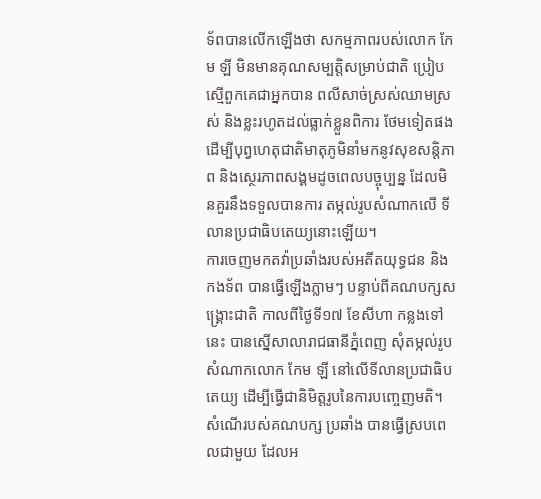ទ័ពបានលើកឡើងថា សកម្មភាពរបស់លោក កែម ឡី មិនមានគុណសម្បត្តិសម្រាប់ជាតិ ប្រៀបស្មើពួកគេជាអ្នកបាន ពលីសាច់ស្រស់ឈាមស្រស់ និងខ្លះរហូតដល់ធ្លាក់ខ្លួនពិការ ថែមទៀតផង ដើម្បីបុព្វហេតុជាតិមាតុភូមិនាំមកនូវសុខសន្តិភាព និងស្ថេរភាពសង្គមដូចពេលបច្ចុប្បន្ន ដែលមិនគួរនឹងទទួលបានការ តម្កល់រូបសំណាកលើ ទីលានប្រជាធិបតេយ្យនោះឡើយ។
ការចេញមកតវ៉ាប្រឆាំងរបស់អតីតយុទ្ធជន និងកងទ័ព បានធ្វើឡើងភ្លាមៗ បន្ទាប់ពីគណបក្សសង្រ្គោះជាតិ កាលពីថ្ងៃទី១៧ ខែសីហា កន្លងទៅនេះ បានស្នើសាលារាជធានីភ្នំពេញ សុំតម្កល់រូបសំណាកលោក កែម ឡី នៅលើទីលានប្រជាធិបតេយ្យ ដើម្បីធ្វើជានិមិត្តរូបនៃការបញ្ចេញមតិ។ សំណើរបស់គណបក្ស ប្រឆាំង បានធ្វើស្របពេលជាមួយ ដែលអ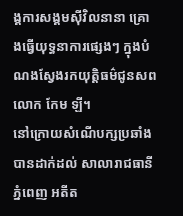ង្គការសង្គមស៊ីវិលនានា គ្រោងធ្វើយុទ្ធនាការផ្សេងៗ ក្នុងបំណងស្វែងរកយុត្តិធម៌ជូនសពលោក កែម ឡី។
នៅក្រោយសំណើបក្សប្រឆាំងបានដាក់ដល់ សាលារាជធានីភ្នំពេញ អតីត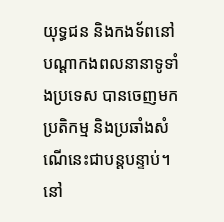យុទ្ធជន និងកងទ័ពនៅបណ្តាកងពលនានាទូទាំងប្រទេស បានចេញមកប្រតិកម្ម និងប្រឆាំងសំណើនេះជាបន្តបន្ទាប់។
នៅ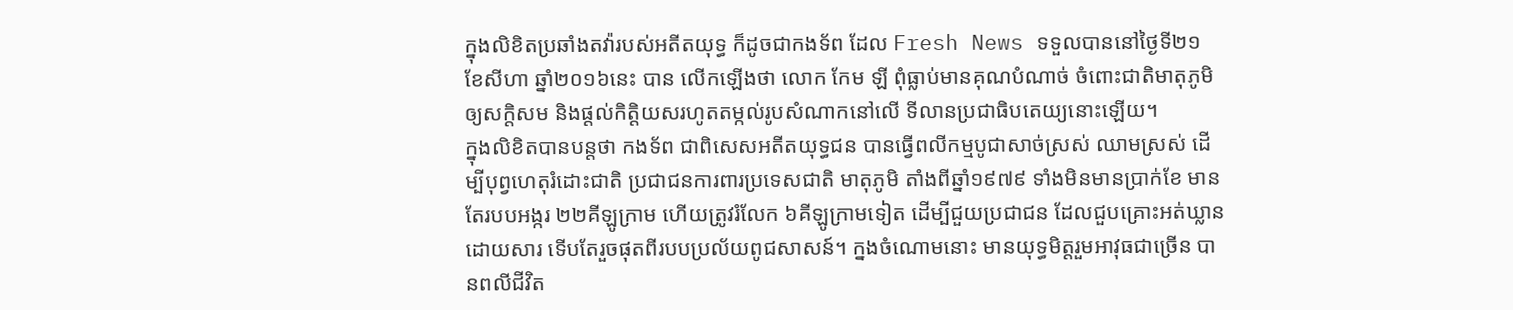ក្នុងលិខិតប្រឆាំងតវ៉ារបស់អតីតយុទ្ធ ក៏ដូចជាកងទ័ព ដែល Fresh News ទទួលបាននៅថ្ងៃទី២១ ខែសីហា ឆ្នាំ២០១៦នេះ បាន លើកឡើងថា លោក កែម ឡី ពុំធ្លាប់មានគុណបំណាច់ ចំពោះជាតិមាតុភូមិ ឲ្យសក្តិសម និងផ្តល់កិត្តិយសរហូតតម្កល់រូបសំណាកនៅលើ ទីលានប្រជាធិបតេយ្យនោះឡើយ។
ក្នុងលិខិតបានបន្តថា កងទ័ព ជាពិសេសអតីតយុទ្ធជន បានធ្វើពលីកម្មបូជាសាច់ស្រស់ ឈាមស្រស់ ដើម្បីបុព្វហេតុរំដោះជាតិ ប្រជាជនការពារប្រទេសជាតិ មាតុភូមិ តាំងពីឆ្នាំ១៩៧៩ ទាំងមិនមានប្រាក់ខែ មានតែរបបអង្ករ ២២គីឡូក្រាម ហើយត្រូវរំលែក ៦គីឡូក្រាមទៀត ដើម្បីជួយប្រជាជន ដែលជួបគ្រោះអត់ឃ្លានដោយសារ ទើបតែរួចផុតពីរបបប្រល័យពូជសាសន៍។ ក្នងចំណោមនោះ មានយុទ្ធមិត្តរួមអាវុធជាច្រើន បានពលីជីវិត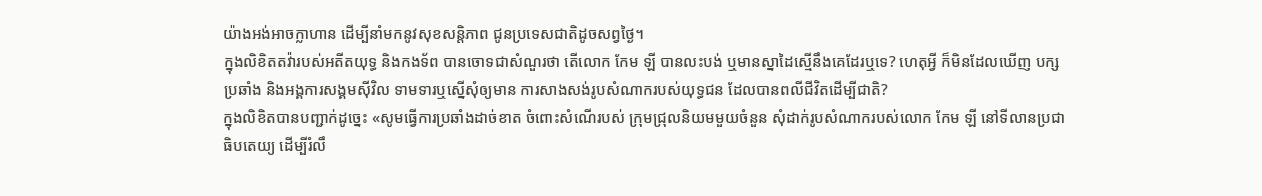យ៉ាងអង់អាចក្លាហាន ដើម្បីនាំមកនូវសុខសន្តិភាព ជូនប្រទេសជាតិដូចសព្វថ្ងៃ។
ក្នុងលិខិតតវ៉ារបស់អតីតយុទ្ធ និងកងទ័ព បានចោទជាសំណួរថា តើលោក កែម ឡី បានលះបង់ ឬមានស្នាដៃស្មើនឹងគេដែរឬទេ? ហេតុអ្វី ក៏មិនដែលឃើញ បក្សប្រឆាំង និងអង្គការសង្គមស៊ីវិល ទាមទារឬស្នើសុំឲ្យមាន ការសាងសង់រូបសំណាករបស់យុទ្ធជន ដែលបានពលីជីវិតដើម្បីជាតិ?
ក្នុងលិខិតបានបញ្ជាក់ដូច្នេះ «សូមធ្វើការប្រឆាំងដាច់ខាត ចំពោះសំណើរបស់ ក្រុមជ្រុលនិយមមួយចំនួន សុំដាក់រូបសំណាករបស់លោក កែម ឡី នៅទីលានប្រជាធិបតេយ្យ ដើម្បីរំលឹ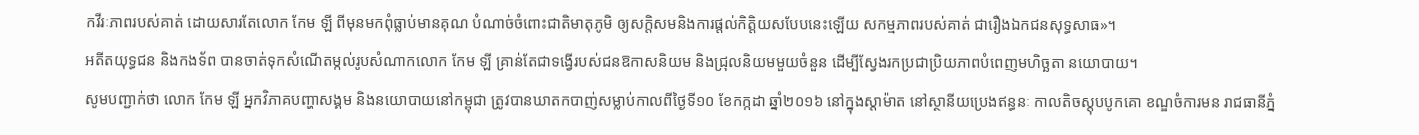កវីរៈភាពរបស់គាត់ ដោយសារតែលោក កែម ឡី ពីមុនមកពុំធ្លាប់មានគុណ បំណាច់ចំពោះជាតិមាតុភូមិ ឲ្យសក្តិសមនិងការផ្តល់កិត្តិយសបែបនេះឡើយ សកម្មភាពរបស់គាត់ ជារឿងឯកជនសុទ្ធសាធ»។
អតីតយុទ្ធជន និងកងទ័ព បានចាត់ទុកសំណើតម្កល់រូបសំណាកលោក កែម ឡី គ្រាន់តែជាទង្វើរបស់ជនឱកាសនិយម និងជ្រុលនិយមមួយចំនួន ដើម្បីស្វែងរកប្រជាប្រិយភាពបំពេញមហិច្ឆតា នយោបាយ។
សូមបញ្ជាក់ថា លោក កែម ឡី អ្នកវិភាគបញ្ហាសង្គម និងនយោបាយនៅកម្ពុជា ត្រូវបានឃាតកបាញ់សម្លាប់កាលពីថ្ងៃទី១០ ខែកក្កដា ឆ្នាំ២០១៦ នៅក្នុងស្តាម៉ាត នៅស្ថានីយប្រេងឥន្ធនៈ កាលតិចស្តុបបូកគោ ខណ្ឌចំការមន រាជធានីភ្នំ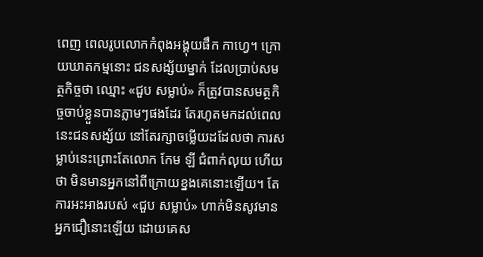ពេញ ពេលរូបលោកកំពុងអង្គុយផឹក កាហ្វេ។ ក្រោយឃាតកម្មនោះ ជនសង្ស័យម្នាក់ ដែលប្រាប់សមត្ថកិច្ចថា ឈ្មោះ «ជួប សម្លាប់» ក៏ត្រូវបានសមត្ថកិច្ចចាប់ខ្លួនបានភ្លាមៗផងដែរ តែរហូតមកដល់ពេលនេះជនសង្ស័យ នៅតែរក្សាចម្លើយដដែលថា ការសម្លាប់នេះព្រោះតែលោក កែម ឡី ជំពាក់លុយ ហើយថា មិនមានអ្នកនៅពីក្រោយខ្នងគេនោះឡើយ។ តែការអះអាងរបស់ «ជួប សម្លាប់» ហាក់មិនសូវមានអ្នកជឿនោះឡើយ ដោយគេស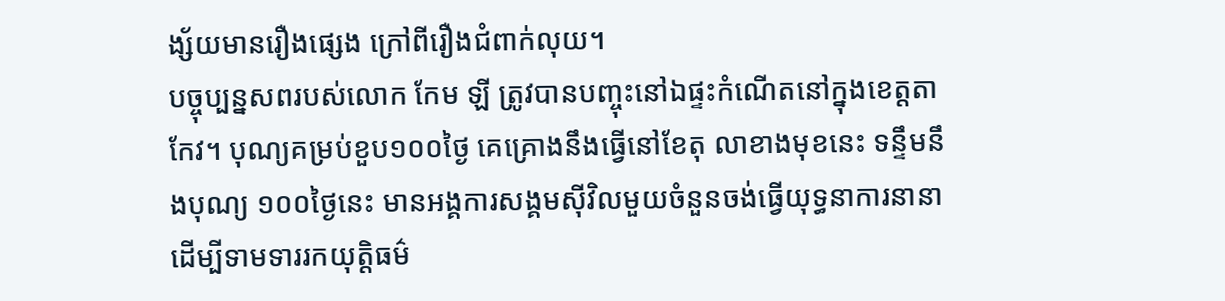ង្ស័យមានរឿងផ្សេង ក្រៅពីរឿងជំពាក់លុយ។
បច្ចុប្បន្នសពរបស់លោក កែម ឡី ត្រូវបានបញ្ចុះនៅឯផ្ទះកំណើតនៅក្នុងខេត្តតាកែវ។ បុណ្យគម្រប់ខួប១០០ថ្ងៃ គេគ្រោងនឹងធ្វើនៅខែតុ លាខាងមុខនេះ ទន្ទឹមនឹងបុណ្យ ១០០ថ្ងៃនេះ មានអង្គការសង្គមស៊ីវិលមួយចំនួនចង់ធ្វើយុទ្ធនាការនានា ដើម្បីទាមទាររកយុត្តិធម៌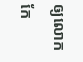ឲ្យលោក កែ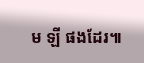ម ឡី ផងដែរ៕